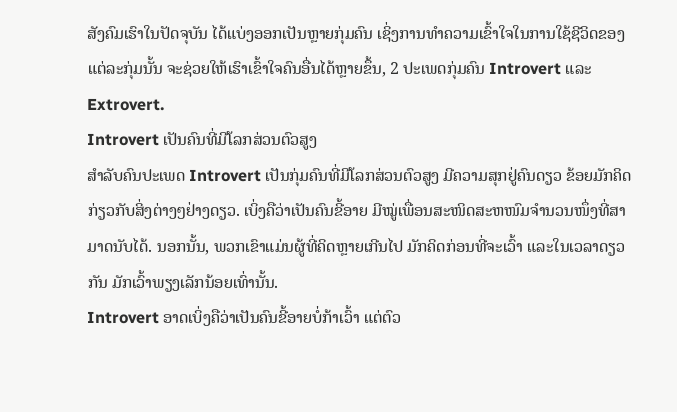ສັງຄົມເຮົາໃນປັດຈຸບັນ ໄດ້ແບ່ງອອກເປັນຫຼາຍກຸ່ມຄົນ ເຊິ່ງການທຳຄວາມເຂົ້າໃຈໃນການໃຊ້ຊີວິດຂອງແຕ່ລະກຸ່ມນັ້ນ ຈະຊ່ວຍໃຫ້ເຮົາເຂົ້າໃຈຄົນອື່ນໄດ້ຫຼາຍຂຶ້ນ, 2 ປະເພດກຸ່ມຄົນ Introvert ແລະ Extrovert.
Introvert ເປັນຄົນທີ່ມີໂລກສ່ວນຕົວສູງ
ສໍາລັບຄົນປະເພດ Introvert ເປັນກຸ່ມຄົນທີ່ມີໂລກສ່ວນຕົວສູງ ມີຄວາມສຸກຢູ່ຄົນດຽວ ຂ້ອຍມັກຄິດກ່ຽວກັບສິ່ງຕ່າງໆຢ່າງດຽວ. ເບິ່ງຄືວ່າເປັນຄົນຂີ້ອາຍ ມີໝູ່ເພື່ອນສະໜິດສະຫໜົມຈໍານວນໜຶ່ງທີ່ສາມາດນັບໄດ້. ນອກນັ້ນ, ພວກເຂົາແມ່ນຜູ້ທີ່ຄິດຫຼາຍເກີນໄປ ມັກຄິດກ່ອນທີ່ຈະເວົ້າ ແລະໃນເວລາດຽວກັນ ມັກເວົ້າພຽງເລັກນ້ອຍເທົ່ານັ້ນ.
Introvert ອາດເບິ່ງຄືວ່າເປັນຄົນຂີ້ອາຍບໍ່ກ້າເວົ້າ ແຕ່ຕົວ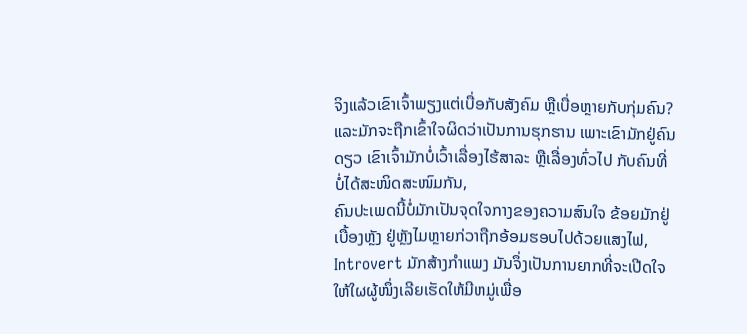ຈິງແລ້ວເຂົາເຈົ້າພຽງແຕ່ເບື່ອກັບສັງຄົມ ຫຼືເບື່ອຫຼາຍກັບກຸ່ມຄົນ? ແລະມັກຈະຖືກເຂົ້າໃຈຜິດວ່າເປັນການຮຸກຮານ ເພາະເຂົາມັກຢູ່ຄົນດຽວ ເຂົາເຈົ້າມັກບໍ່ເວົ້າເລື່ອງໄຮ້ສາລະ ຫຼືເລື່ອງທົ່ວໄປ ກັບຄົນທີ່ບໍ່ໄດ້ສະໜິດສະໜົມກັນ,
ຄົນປະເພດນີ້ບໍ່ມັກເປັນຈຸດໃຈກາງຂອງຄວາມສົນໃຈ ຂ້ອຍມັກຢູ່ເບື້ອງຫຼັງ ຢູ່ຫຼັງໄມຫຼາຍກ່ວາຖືກອ້ອມຮອບໄປດ້ວຍແສງໄຟ, Introvert ມັກສ້າງກໍາແພງ ມັນຈຶ່ງເປັນການຍາກທີ່ຈະເປີດໃຈໃຫ້ໃຜຜູ້ໜຶ່ງເລີຍເຮັດໃຫ້ມີຫມູ່ເພື່ອ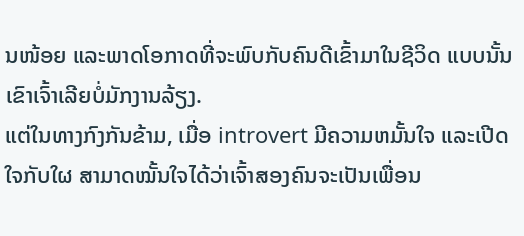ນໜ້ອຍ ແລະພາດໂອກາດທີ່ຈະພົບກັບຄົນດີເຂົ້າມາໃນຊີວິດ ແບບນັ້ນເຂົາເຈົ້າເລີຍບໍ່ມັກງານລ້ຽງ.
ແຕ່ໃນທາງກົງກັນຂ້າມ, ເມື່ອ introvert ມີຄວາມຫມັ້ນໃຈ ແລະເປີດໃຈກັບໃຜ ສາມາດໝັ້ນໃຈໄດ້ວ່າເຈົ້າສອງຄົນຈະເປັນເພື່ອນ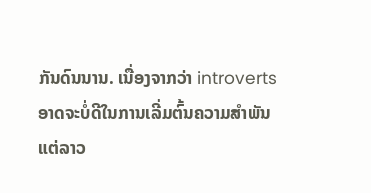ກັນດົນນານ. ເນື່ອງຈາກວ່າ introverts ອາດຈະບໍ່ດີໃນການເລີ່ມຕົ້ນຄວາມສໍາພັນ ແຕ່ລາວ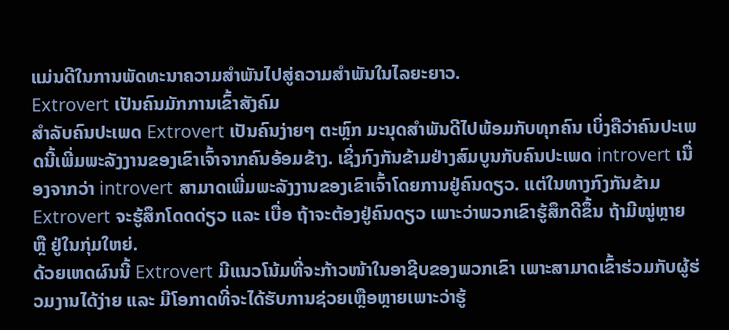ແມ່ນດີໃນການພັດທະນາຄວາມສໍາພັນໄປສູ່ຄວາມສໍາພັນໃນໄລຍະຍາວ.
Extrovert ເປັນຄົນມັກການເຂົ້າສັງຄົມ
ສໍາລັບຄົນປະເພດ Extrovert ເປັນຄົນງ່າຍໆ ຕະຫຼົກ ມະນຸດສຳພັນດີໄປພ້ອມກັບທຸກຄົນ ເບິ່ງຄືວ່າຄົນປະເພດນີ້ເພີ່ມພະລັງງານຂອງເຂົາເຈົ້າຈາກຄົນອ້ອມຂ້າງ. ເຊິ່ງກົງກັນຂ້າມຢ່າງສົມບູນກັບຄົນປະເພດ introvert ເນື່ອງຈາກວ່າ introvert ສາມາດເພີ່ມພະລັງງານຂອງເຂົາເຈົ້າໂດຍການຢູ່ຄົນດຽວ. ແຕ່ໃນທາງກົງກັນຂ້າມ Extrovert ຈະຮູ້ສຶກໂດດດ່ຽວ ແລະ ເບື່ອ ຖ້າຈະຕ້ອງຢູ່ຄົນດຽວ ເພາະວ່າພວກເຂົາຮູ້ສຶກດີຂຶ້ນ ຖ້າມີໝູ່ຫຼາຍ ຫຼື ຢູ່ໃນກຸ່ມໃຫຍ່.
ດ້ວຍເຫດຜົນນີ້ Extrovert ມີແນວໂນ້ມທີ່ຈະກ້າວໜ້າໃນອາຊີບຂອງພວກເຂົາ ເພາະສາມາດເຂົ້າຮ່ວມກັບຜູ້ຮ່ວມງານໄດ້ງ່າຍ ແລະ ມີໂອກາດທີ່ຈະໄດ້ຮັບການຊ່ວຍເຫຼືອຫຼາຍເພາະວ່າຮູ້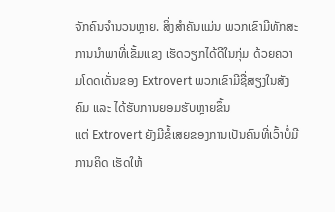ຈັກຄົນຈໍານວນຫຼາຍ. ສິ່ງສຳຄັນແມ່ນ ພວກເຂົາມີທັກສະການນໍາພາທີ່ເຂັ້ມແຂງ ເຮັດວຽກໄດ້ດີໃນກຸ່ມ ດ້ວຍຄວາມໂດດເດັ່ນຂອງ Extrovert ພວກເຂົາມີຊື່ສຽງໃນສັງຄົມ ແລະ ໄດ້ຮັບການຍອມຮັບຫຼາຍຂຶ້ນ
ແຕ່ Extrovert ຍັງມີຂໍ້ເສຍຂອງການເປັນຄົນທີ່ເວົ້າບໍ່ມີການຄິດ ເຮັດໃຫ້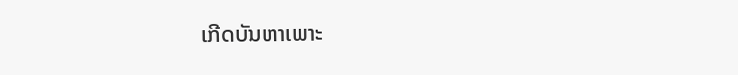ເກີດບັນຫາເພາະ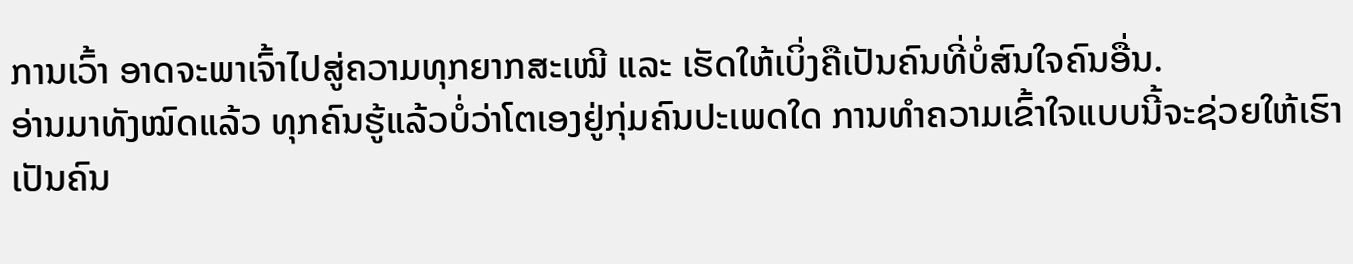ການເວົ້າ ອາດຈະພາເຈົ້າໄປສູ່ຄວາມທຸກຍາກສະເໝີ ແລະ ເຮັດໃຫ້ເບິ່ງຄືເປັນຄົນທີ່ບໍ່ສົນໃຈຄົນອື່ນ.
ອ່ານມາທັງໝົດແລ້ວ ທຸກຄົນຮູ້ແລ້ວບໍ່ວ່າໂຕເອງຢູ່ກຸ່ມຄົນປະເພດໃດ ການທຳຄວາມເຂົ້າໃຈແບບນີ້ຈະຊ່ວຍໃຫ້ເຮົາເປັນຄົນ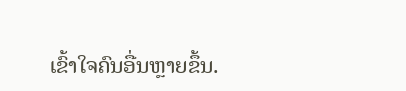ເຂົ້າໃຈຄົນອື່ນຫຼາຍຂຶ້ນ.